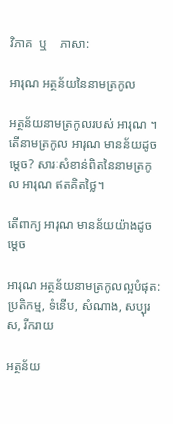វិភាគ  ឬ    ភាសា:

អារុណ អត្ថន័យនៃនាមត្រកូល

អត្ថន័យនាមត្រកូលរបស់ អារុណ ។ តើនាមត្រកូល អារុណ មានន័យដូចម្តេច? សារៈសំខាន់ពិតនៃនាមត្រកូល អារុណ ឥតគិតថ្លៃ។

តើពាក្យ អារុណ មានន័យយ៉ាងដូចម្ដេច

អារុណ អត្ថន័យនាមត្រកូលល្អបំផុត: ប្រតិកម្ម, ទំនើប, សំណាង, សប្បុរស, រីករាយ

អត្ថន័យ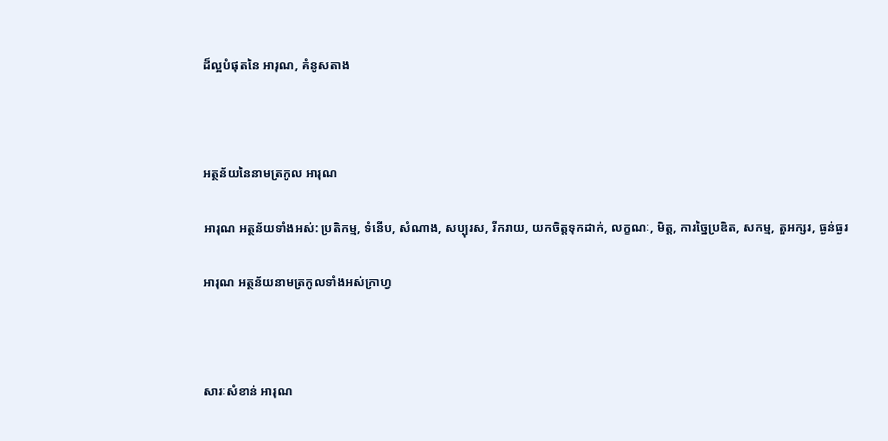ដ៏ល្អបំផុតនៃ អារុណ, គំនូសតាង



អត្ថន័យនៃនាមត្រកូល អារុណ

អារុណ អត្ថន័យទាំងអស់: ប្រតិកម្ម, ទំនើប, សំណាង, សប្បុរស, រីករាយ, យកចិត្តទុកដាក់, លក្ខណៈ, មិត្ត, ការច្នៃប្រឌិត, សកម្ម, តួអក្សរ, ធ្ងន់ធ្ងរ

អារុណ អត្ថន័យនាមត្រកូលទាំងអស់ក្រាហ្វ



សារៈសំខាន់ អារុណ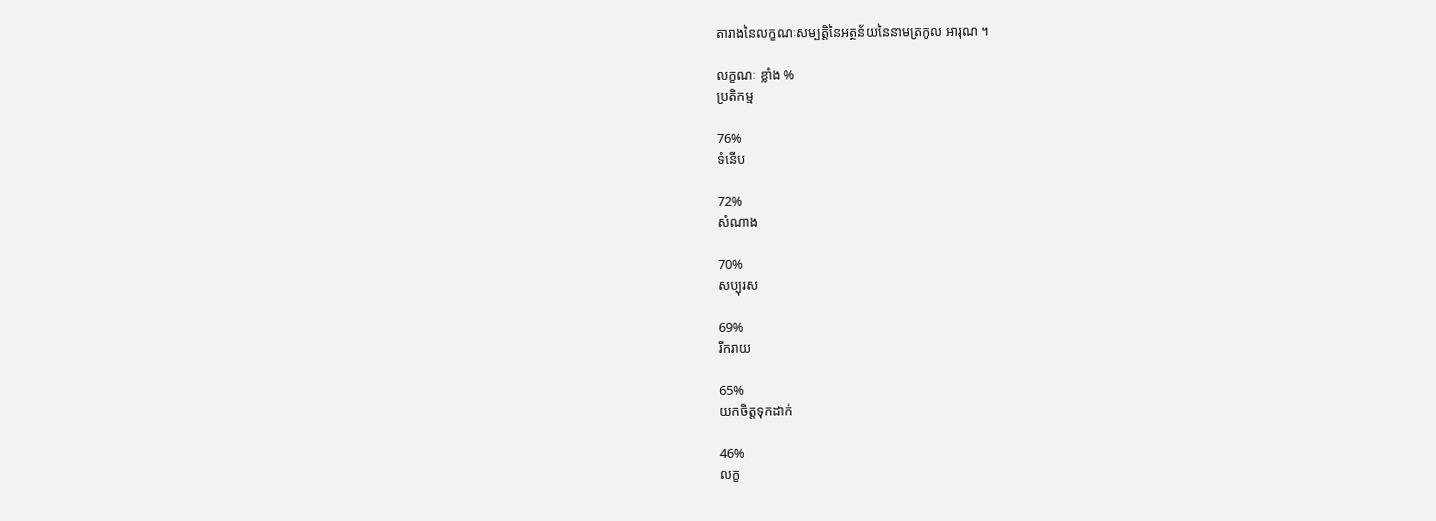តារាងនៃលក្ខណៈសម្បត្តិនៃអត្ថន័យនៃនាមត្រកូល អារុណ ។

លក្ខណៈ ខ្លាំង %
ប្រតិកម្ម

76%
ទំនើប

72%
សំណាង

70%
សប្បុរស

69%
រីករាយ

65%
យកចិត្តទុកដាក់

46%
លក្ខ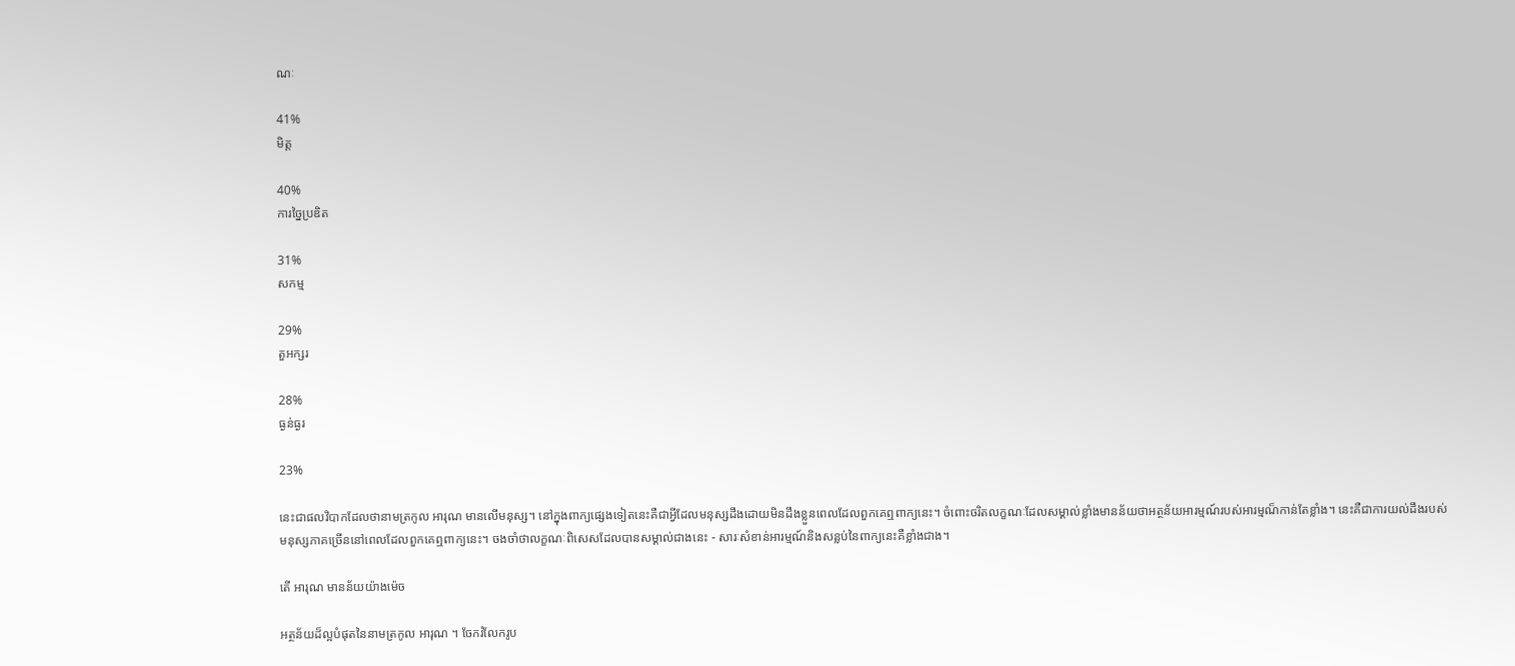ណៈ

41%
មិត្ត

40%
ការច្នៃប្រឌិត

31%
សកម្ម

29%
តួអក្សរ

28%
ធ្ងន់ធ្ងរ

23%

នេះជាផលវិបាកដែលថានាមត្រកូល អារុណ មានលើមនុស្ស។ នៅក្នុងពាក្យផ្សេងទៀតនេះគឺជាអ្វីដែលមនុស្សដឹងដោយមិនដឹងខ្លួនពេលដែលពួកគេឮពាក្យនេះ។ ចំពោះចរិតលក្ខណៈដែលសម្គាល់ខ្លាំងមានន័យថាអត្ថន័យអារម្មណ៍របស់អារម្មណ៏កាន់តែខ្លាំង។ នេះគឺជាការយល់ដឹងរបស់មនុស្សភាគច្រើននៅពេលដែលពួកគេឮពាក្យនេះ។ ចងចាំថាលក្ខណៈពិសេសដែលបានសម្គាល់ជាងនេះ - សារៈសំខាន់អារម្មណ៍និងសន្លប់នៃពាក្យនេះគឺខ្លាំងជាង។

តើ អារុណ មានន័យយ៉ាងម៉េច

អត្ថន័យដ៏ល្អបំផុតនៃនាមត្រកូល អារុណ ។ ចែករំលែករូប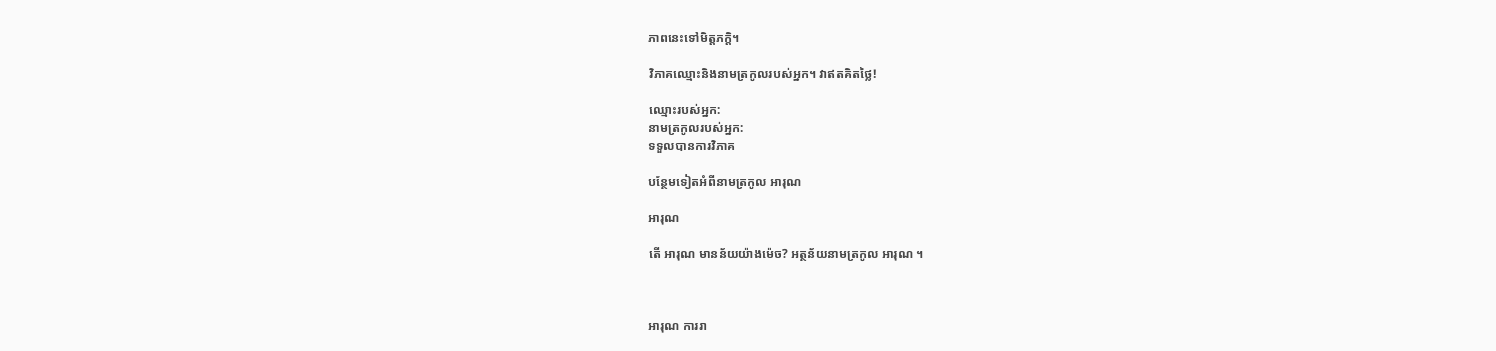ភាពនេះទៅមិត្តភក្តិ។

វិភាគឈ្មោះនិងនាមត្រកូលរបស់អ្នក។ វាឥតគិតថ្លៃ!

ឈ្មោះរបស់អ្នក:
នាមត្រកូលរបស់អ្នក:
ទទួលបានការវិភាគ

បន្ថែមទៀតអំពីនាមត្រកូល អារុណ

អារុណ

តើ អារុណ មានន័យយ៉ាងម៉េច? អត្ថន័យនាមត្រកូល អារុណ ។



អារុណ ការរា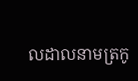លដាលនាមត្រកូ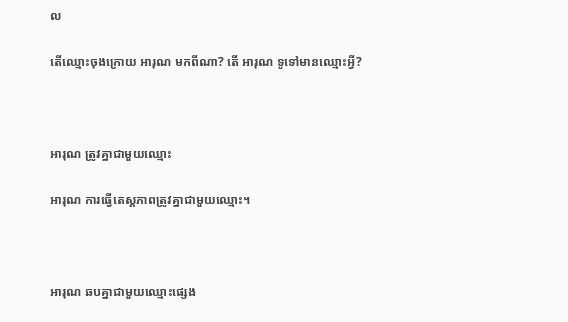ល

តើឈ្មោះចុងក្រោយ អារុណ មកពីណា? តើ អារុណ ទូទៅមានឈ្មោះអ្វី?



អារុណ ត្រូវគ្នាជាមួយឈ្មោះ

អារុណ ការធ្វើតេស្តភាពត្រូវគ្នាជាមួយឈ្មោះ។



អារុណ ឆបគ្នាជាមួយឈ្មោះផ្សេង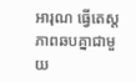អារុណ ធ្វើតេស្តភាពឆបគ្នាជាមួយ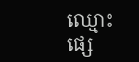ឈ្មោះផ្សេ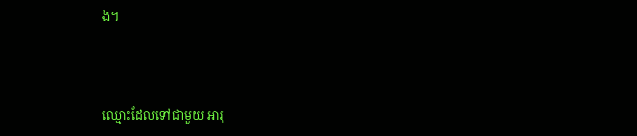ង។



ឈ្មោះដែលទៅជាមួយ អារុ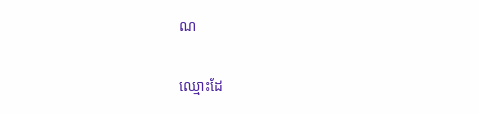ណ

ឈ្មោះដែ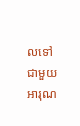លទៅជាមួយ អារុណ